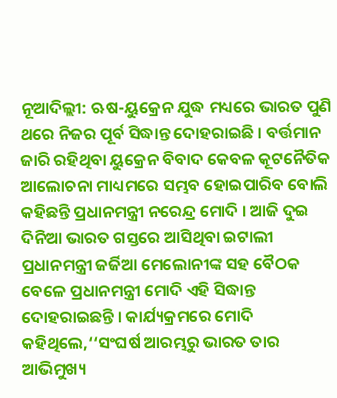ନୂଆଦିଲ୍ଲୀ: ଋଷ-ୟୁକ୍ରେନ ଯୁଦ୍ଧ ମଧ୍ୟରେ ଭାରତ ପୁଣି ଥରେ ନିଜର ପୂର୍ବ ସିଦ୍ଧାନ୍ତ ଦୋହରାଇଛି । ବର୍ତ୍ତମାନ ଜାରି ରହିଥିବା ୟୁକ୍ରେନ ବିବାଦ କେବଳ କୂଟନୈତିକ ଆଲୋଚନା ମାଧ୍ୟମରେ ସମ୍ଭବ ହୋଇପାରିବ ବୋଲି କହିଛନ୍ତି ପ୍ରଧାନମନ୍ତ୍ରୀ ନରେନ୍ଦ୍ର ମୋଦି । ଆଜି ଦୁଇ ଦିନିଆ ଭାରତ ଗସ୍ତରେ ଆସିଥିବା ଇଟାଲୀ ପ୍ରଧାନମନ୍ତ୍ରୀ ଜର୍ଜିଆ ମେଲୋନୀଙ୍କ ସହ ବୈଠକ ବେଳେ ପ୍ରଧାନମନ୍ତ୍ରୀ ମୋଦି ଏହି ସିଦ୍ଧାନ୍ତ ଦୋହରାଇଛନ୍ତି । କାର୍ଯ୍ୟକ୍ରମରେ ମୋଦି କହିଥିଲେ,‘‘ସଂଘର୍ଷ ଆରମ୍ଭରୁ ଭାରତ ତାର ଆଭିମୁଖ୍ୟ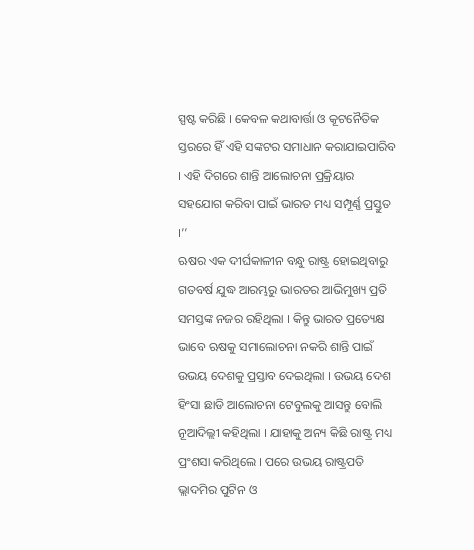ସ୍ପଷ୍ଟ କରିଛି । କେବଳ କଥାବାର୍ତ୍ତା ଓ କୂଟନୈତିକ ସ୍ତରରେ ହିଁ ଏହି ସଙ୍କଟର ସମାଧାନ କରାଯାଇପାରିବ । ଏହି ଦିଗରେ ଶାନ୍ତି ଆଲୋଚନା ପ୍ରକ୍ରିୟାର ସହଯୋଗ କରିବା ପାଇଁ ଭାରତ ମଧ୍ୟ ସମ୍ପୂର୍ଣ୍ଣ ପ୍ରସ୍ତୁତ ।’’
ଋଷର ଏକ ଦୀର୍ଘକାଳୀନ ବନ୍ଧୁ ରାଷ୍ଟ୍ର ହୋଇଥିବାରୁ ଗତବର୍ଷ ଯୁଦ୍ଧ ଆରମ୍ଭରୁ ଭାରତର ଆଭିମୁଖ୍ୟ ପ୍ରତି ସମସ୍ତଙ୍କ ନଜର ରହିଥିଲା । କିନ୍ତୁ ଭାରତ ପ୍ରତ୍ୟେକ୍ଷ ଭାବେ ଋଷକୁ ସମାଲୋଚନା ନକରି ଶାନ୍ତି ପାଇଁ ଉଭୟ ଦେଶକୁ ପ୍ରସ୍ତାବ ଦେଇଥିଲା । ଉଭୟ ଦେଶ ହିଂସା ଛାଡି ଆଲୋଚନା ଟେବୁଲକୁ ଆସନ୍ତୁ ବୋଲି ନୂଆଦିଲ୍ଲୀ କହିଥିଲା । ଯାହାକୁ ଅନ୍ୟ କିଛି ରାଷ୍ଟ୍ର ମଧ୍ୟ ପ୍ରଂଶସା କରିଥିଲେ । ପରେ ଉଭୟ ରାଷ୍ଟ୍ରପତି ଭ୍ଲାଦମିର ପୁଟିନ ଓ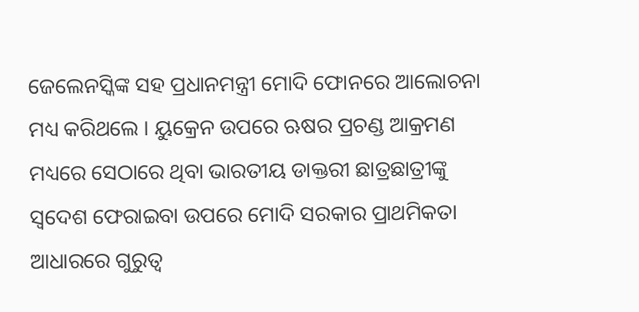ଜେଲେନସ୍କିଙ୍କ ସହ ପ୍ରଧାନମନ୍ତ୍ରୀ ମୋଦି ଫୋନରେ ଆଲୋଚନା ମଧ୍ୟ କରିଥଲେ । ୟୁକ୍ରେନ ଉପରେ ଋଷର ପ୍ରଚଣ୍ଡ ଆକ୍ରମଣ ମଧ୍ୟରେ ସେଠାରେ ଥିବା ଭାରତୀୟ ଡାକ୍ତରୀ ଛାତ୍ରଛାତ୍ରୀଙ୍କୁ ସ୍ବଦେଶ ଫେରାଇବା ଉପରେ ମୋଦି ସରକାର ପ୍ରାଥମିକତା ଆଧାରରେ ଗୁରୁତ୍ବ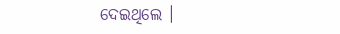ଦେଇଥିଲେ ।